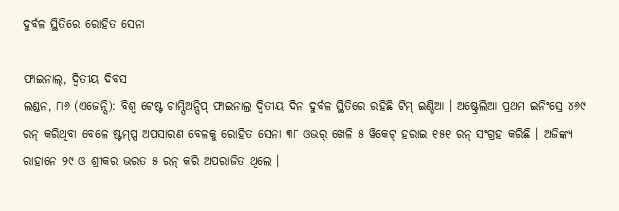ଦୁର୍ବଳ ସ୍ଥିତିରେ ରୋହିତ ସେନା

ଫାଇନାଲ୍, ଦ୍ୱିତୀୟ ଦିବସ
ଲଣ୍ଡନ, ୮ା୬ (ଏଜେନ୍ସି): ବିଶ୍ୱ ଟେଷ୍ଟ ଚାମ୍ପିଅନ୍ସିପ୍ ଫାଇନାଲ୍ର ଦ୍ୱିତୀୟ ଦିନ ଦୁର୍ବଳ ସ୍ଥିତିରେ ରହିଛି ଟିମ୍ ଇଣ୍ଡିଆ । ଅଷ୍ଟ୍ରେଲିଆ ପ୍ରଥମ ଇନିଂସ୍ରେ ୪୬୯ ରନ୍ କରିଥିବା ବେଳେ ଷ୍ଟମ୍ପ୍ସ ଅପସାରଣ ବେଳକୁ ରୋହିତ ସେନା ୩୮ ଓଭର୍ ଖେଳି ୫ ୱିକେଟ୍ ହରାଇ ୧୫୧ ରନ୍ ସଂଗ୍ରହ କରିଛି । ଅଜିଙ୍କ୍ୟ ରାହାନେ ୨୯ ଓ ଶ୍ରୀକର ଭରତ ୫ ରନ୍ କରି ଅପରାଜିତ ଥିଲେ ।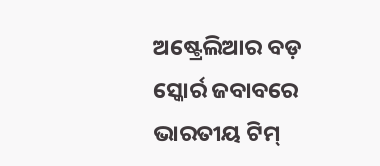ଅଷ୍ଟ୍ରେଲିଆର ବଡ଼ ସ୍କୋର୍ର ଜବାବରେ ଭାରତୀୟ ଟିମ୍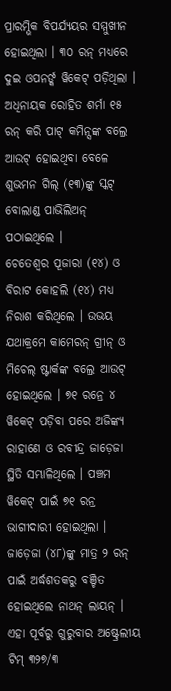ପ୍ରାରମ୍ଭିକ ବିପର୍ଯ୍ୟୟର ସମ୍ମୁଖୀନ ହୋଇଥିଲା । ୩୦ ରନ୍ ମଧ୍ୟରେ ଦୁଇ ଓପନର୍ଙ୍କ ୱିକେଟ୍ ପଡ଼ିଥିଲା । ଅଧିନାୟକ ରୋହିତ ଶର୍ମା ୧୫ ରନ୍ କରି ପାଟ୍ କମିନ୍ସଙ୍କ ବଲ୍ରେ ଆଉଟ୍ ହୋଇଥିବା ବେଳେ ଶୁଭମନ ଗିଲ୍ (୧୩)ଙ୍କୁ ସ୍କଟ୍ ବୋଲାଣ୍ଡ ପାଭିଲିଅନ୍ ପଠାଇଥିଲେ ।
ଚେତେଶ୍ୱର ପୂଜାରା (୧୪) ଓ ବିରାଟ କୋହଲି (୧୪) ମଧ୍ୟ ନିରାଶ କରିଥିଲେ । ଉଭୟ ଯଥାକ୍ରମେ କାମେରନ୍ ଗ୍ରୀନ୍ ଓ ମିଚେଲ୍ ଷ୍ଟାର୍କଙ୍କ ବଲ୍ରେ ଆଉଟ୍ ହୋଇଥିଲେ । ୭୧ ରନ୍ରେ ୪ ୱିକେଟ୍ ପଡ଼ିବା ପରେ ଅଜିଙ୍କ୍ୟ ରାହାଣେ ଓ ରବୀନ୍ଦ୍ର ଜାଡ଼େଜା ସ୍ଥିତି ସମ୍ଭାଳିଥିଲେ । ପଞ୍ଚମ ୱିକେଟ୍ ପାଇଁ ୭୧ ରନ୍ର ଭାଗୀଦାରୀ ହୋଇଥିଲା । ଜାଡ଼େଜା (୪୮)ଙ୍କୁ ମାତ୍ର ୨ ରନ୍ ପାଇଁ ଅର୍ଦ୍ଧଶତକରୁ ବଞ୍ଚିତ ହୋଇଥିଲେ ନାଥନ୍ ଲାୟନ୍ ।
ଏହା ପୂର୍ବରୁ ଗୁରୁବାର ଅଷ୍ଟ୍ରେଲୀୟ ଟିମ୍ ୩୨୭/୩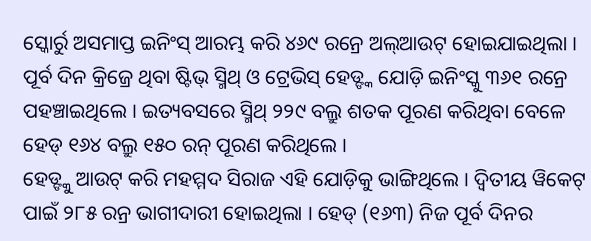ସ୍କୋର୍ରୁ ଅସମାପ୍ତ ଇନିଂସ୍ ଆରମ୍ଭ କରି ୪୬୯ ରନ୍ରେ ଅଲ୍ଆଉଟ୍ ହୋଇଯାଇଥିଲା । ପୂର୍ବ ଦିନ କ୍ରିଜ୍ରେ ଥିବା ଷ୍ଟିଭ୍ ସ୍ମିଥ୍ ଓ ଟ୍ରେଭିସ୍ ହେଡ୍ଙ୍କ ଯୋଡ଼ି ଇନିଂସ୍କୁ ୩୬୧ ରନ୍ରେ ପହଞ୍ଚାଇଥିଲେ । ଇତ୍ୟବସରେ ସ୍ମିଥ୍ ୨୨୯ ବଲ୍ରୁ ଶତକ ପୂରଣ କରିଥିବା ବେଳେ ହେଡ୍ ୧୬୪ ବଲ୍ରୁ ୧୫୦ ରନ୍ ପୂରଣ କରିଥିଲେ ।
ହେଡ୍ଙ୍କୁ ଆଉଟ୍ କରି ମହମ୍ମଦ ସିରାଜ ଏହି ଯୋଡ଼ିକୁ ଭାଙ୍ଗିଥିଲେ । ଦ୍ୱିତୀୟ ୱିକେଟ୍ ପାଇଁ ୨୮୫ ରନ୍ର ଭାଗୀଦାରୀ ହୋଇଥିଲା । ହେଡ୍ (୧୬୩) ନିଜ ପୂର୍ବ ଦିନର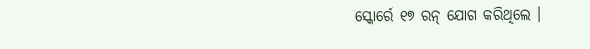ସ୍କୋର୍ରେ ୧୭ ରନ୍ ଯୋଗ କରିଥିଲେ ।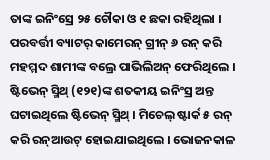ତାଙ୍କ ଇନିଂସ୍ରେ ୨୫ ଚୌକା ଓ ୧ ଛକା ରହିଥିଲା ।
ପରବର୍ତ୍ତୀ ବ୍ୟାଟର୍ କାମେରନ୍ ଗ୍ରୀନ୍ ୬ ରନ୍ କରି ମହମ୍ମଦ ଶାମୀଙ୍କ ବଲ୍ରେ ପାଭିଲିଅନ୍ ଫେରିଥିଲେ । ଷ୍ଟିଭେନ୍ ସ୍ମିଥ୍ (୧୨୧)ଙ୍କ ଶତକୀୟ ଇନିଂସ୍ର ଅନ୍ତ ଘଟାଇଥିଲେ ଷ୍ଟିଭେନ୍ ସ୍ମିଥ୍ । ମିଚେଲ୍ ଷ୍ଟାର୍କ ୫ ରନ୍ କରି ରନ୍ଆଉଟ୍ ହୋଇଯାଇଥିଲେ । ଭୋଜନକାଳ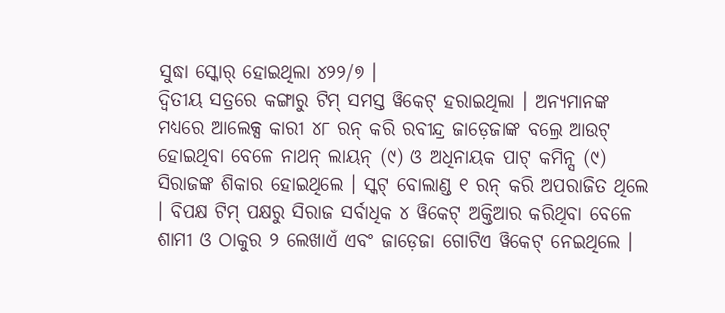ସୁଦ୍ଧା ସ୍କୋର୍ ହୋଇଥିଲା ୪୨୨/୭ ।
ଦ୍ୱିତୀୟ ସତ୍ରରେ କଙ୍ଗାରୁ ଟିମ୍ ସମସ୍ତ ୱିକେଟ୍ ହରାଇଥିଲା । ଅନ୍ୟମାନଙ୍କ ମଧ୍ୟରେ ଆଲେକ୍ସ କାରୀ ୪୮ ରନ୍ କରି ରବୀନ୍ଦ୍ର ଜାଡ଼େଜାଙ୍କ ବଲ୍ରେ ଆଉଟ୍ ହୋଇଥିବା ବେଳେ ନାଥନ୍ ଲାୟନ୍ (୯) ଓ ଅଧିନାୟକ ପାଟ୍ କମିନ୍ସ (୯) ସିରାଜଙ୍କ ଶିକାର ହୋଇଥିଲେ । ସ୍କଟ୍ ବୋଲାଣ୍ଡ ୧ ରନ୍ କରି ଅପରାଜିତ ଥିଲେ । ବିପକ୍ଷ ଟିମ୍ ପକ୍ଷରୁ ସିରାଜ ସର୍ବାଧିକ ୪ ୱିକେଟ୍ ଅକ୍ତିଆର କରିଥିବା ବେଳେ ଶାମୀ ଓ ଠାକୁର ୨ ଲେଖାଏଁ ଏବଂ ଜାଡ଼େଜା ଗୋଟିଏ ୱିକେଟ୍ ନେଇଥିଲେ ।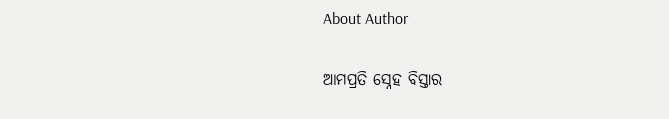About Author

ଆମପ୍ରତି ସ୍ନେହ ବିସ୍ତାର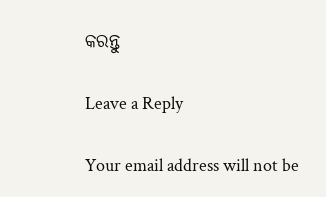କରନ୍ତୁ

Leave a Reply

Your email address will not be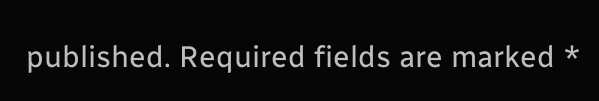published. Required fields are marked *